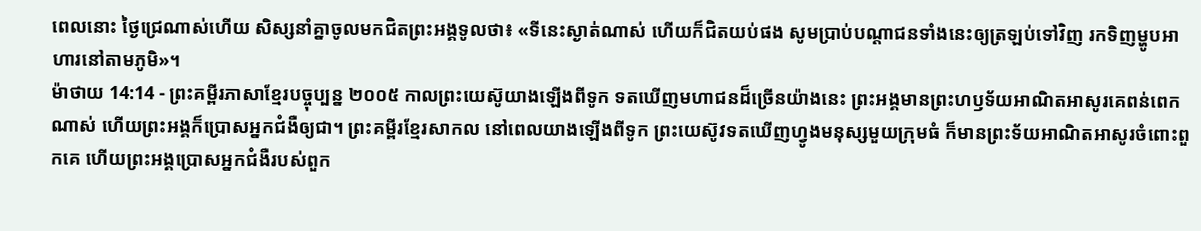ពេលនោះ ថ្ងៃជ្រេណាស់ហើយ សិស្សនាំគ្នាចូលមកជិតព្រះអង្គទូលថា៖ «ទីនេះស្ងាត់ណាស់ ហើយក៏ជិតយប់ផង សូមប្រាប់បណ្ដាជនទាំងនេះឲ្យត្រឡប់ទៅវិញ រកទិញម្ហូបអាហារនៅតាមភូមិ»។
ម៉ាថាយ 14:14 - ព្រះគម្ពីរភាសាខ្មែរបច្ចុប្បន្ន ២០០៥ កាលព្រះយេស៊ូយាងឡើងពីទូក ទតឃើញមហាជនដ៏ច្រើនយ៉ាងនេះ ព្រះអង្គមានព្រះហឫទ័យអាណិតអាសូរគេពន់ពេកណាស់ ហើយព្រះអង្គក៏ប្រោសអ្នកជំងឺឲ្យជា។ ព្រះគម្ពីរខ្មែរសាកល នៅពេលយាងឡើងពីទូក ព្រះយេស៊ូវទតឃើញហ្វូងមនុស្សមួយក្រុមធំ ក៏មានព្រះទ័យអាណិតអាសូរចំពោះពួកគេ ហើយព្រះអង្គប្រោសអ្នកជំងឺរបស់ពួក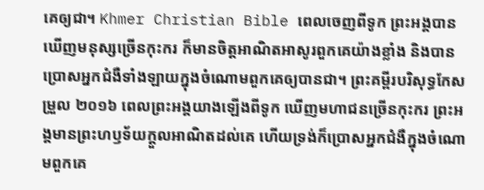គេឲ្យជា។ Khmer Christian Bible ពេលចេញពីទូក ព្រះអង្គបានឃើញមនុស្សច្រើនកុះករ ក៏មានចិត្ដអាណិតអាសូរពួកគេយ៉ាងខ្លាំង និងបានប្រោសអ្នកជំងឺទាំងឡាយក្នុងចំណោមពួកគេឲ្យបានជា។ ព្រះគម្ពីរបរិសុទ្ធកែសម្រួល ២០១៦ ពេលព្រះអង្គយាងឡើងពីទូក ឃើញមហាជនច្រើនកុះករ ព្រះអង្គមានព្រះហឫទ័យក្តួលអាណិតដល់គេ ហើយទ្រង់ក៏ប្រោសអ្នកជំងឺក្នុងចំណោមពួកគេ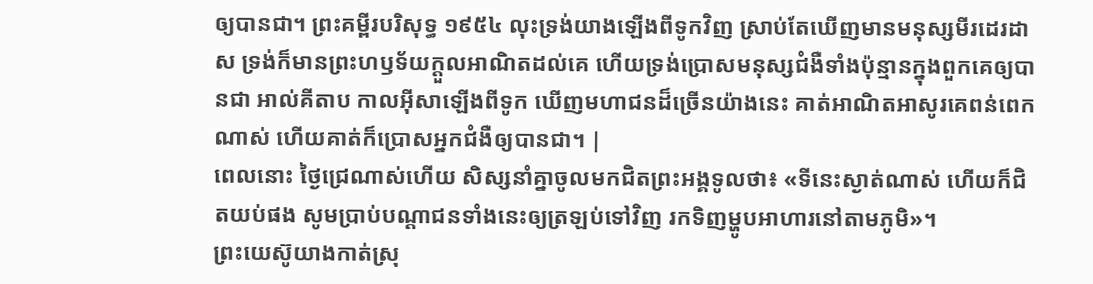ឲ្យបានជា។ ព្រះគម្ពីរបរិសុទ្ធ ១៩៥៤ លុះទ្រង់យាងឡើងពីទូកវិញ ស្រាប់តែឃើញមានមនុស្សមីរដេរដាស ទ្រង់ក៏មានព្រះហឫទ័យក្តួលអាណិតដល់គេ ហើយទ្រង់ប្រោសមនុស្សជំងឺទាំងប៉ុន្មានក្នុងពួកគេឲ្យបានជា អាល់គីតាប កាលអ៊ីសាឡើងពីទូក ឃើញមហាជនដ៏ច្រើនយ៉ាងនេះ គាត់អាណិតអាសូរគេពន់ពេកណាស់ ហើយគាត់ក៏ប្រោសអ្នកជំងឺឲ្យបានជា។ |
ពេលនោះ ថ្ងៃជ្រេណាស់ហើយ សិស្សនាំគ្នាចូលមកជិតព្រះអង្គទូលថា៖ «ទីនេះស្ងាត់ណាស់ ហើយក៏ជិតយប់ផង សូមប្រាប់បណ្ដាជនទាំងនេះឲ្យត្រឡប់ទៅវិញ រកទិញម្ហូបអាហារនៅតាមភូមិ»។
ព្រះយេស៊ូយាងកាត់ស្រុ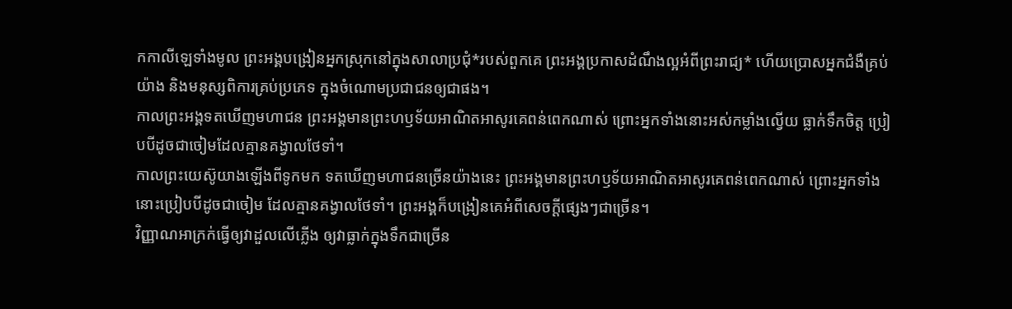កកាលីឡេទាំងមូល ព្រះអង្គបង្រៀនអ្នកស្រុកនៅក្នុងសាលាប្រជុំ*របស់ពួកគេ ព្រះអង្គប្រកាសដំណឹងល្អអំពីព្រះរាជ្យ* ហើយប្រោសអ្នកជំងឺគ្រប់យ៉ាង និងមនុស្សពិការគ្រប់ប្រភេទ ក្នុងចំណោមប្រជាជនឲ្យជាផង។
កាលព្រះអង្គទតឃើញមហាជន ព្រះអង្គមានព្រះហឫទ័យអាណិតអាសូរគេពន់ពេកណាស់ ព្រោះអ្នកទាំងនោះអស់កម្លាំងល្វើយ ធ្លាក់ទឹកចិត្ត ប្រៀបបីដូចជាចៀមដែលគ្មានគង្វាលថែទាំ។
កាលព្រះយេស៊ូយាងឡើងពីទូកមក ទតឃើញមហាជនច្រើនយ៉ាងនេះ ព្រះអង្គមានព្រះហឫទ័យអាណិតអាសូរគេពន់ពេកណាស់ ព្រោះអ្នកទាំងនោះប្រៀបបីដូចជាចៀម ដែលគ្មានគង្វាលថែទាំ។ ព្រះអង្គក៏បង្រៀនគេអំពីសេចក្ដីផ្សេងៗជាច្រើន។
វិញ្ញាណអាក្រក់ធ្វើឲ្យវាដួលលើភ្លើង ឲ្យវាធ្លាក់ក្នុងទឹកជាច្រើន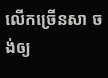លើកច្រើនសា ចង់ឲ្យ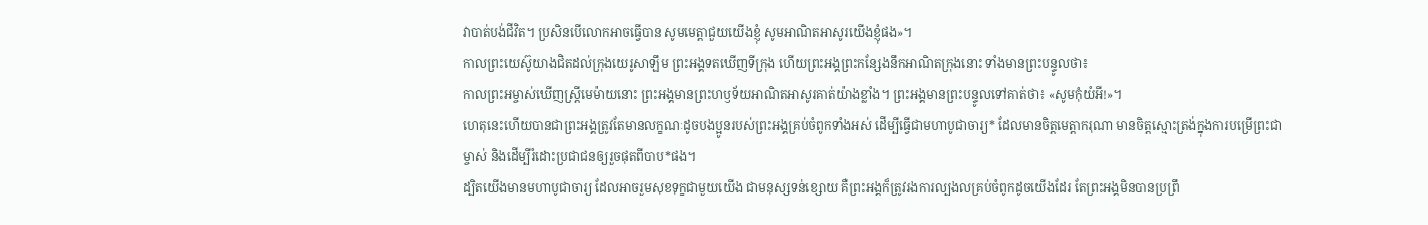វាបាត់បង់ជីវិត។ ប្រសិនបើលោកអាចធ្វើបាន សូមមេត្តាជួយយើងខ្ញុំ សូមអាណិតអាសូរយើងខ្ញុំផង»។
កាលព្រះយេស៊ូយាងជិតដល់ក្រុងយេរូសាឡឹម ព្រះអង្គទតឃើញទីក្រុង ហើយព្រះអង្គព្រះកន្សែងនឹកអាណិតក្រុងនោះ ទាំងមានព្រះបន្ទូលថា៖
កាលព្រះអម្ចាស់ឃើញស្ត្រីមេម៉ាយនោះ ព្រះអង្គមានព្រះហឫទ័យអាណិតអាសូរគាត់យ៉ាងខ្លាំង។ ព្រះអង្គមានព្រះបន្ទូលទៅគាត់ថា៖ «សូមកុំយំអី!»។
ហេតុនេះហើយបានជាព្រះអង្គត្រូវតែមានលក្ខណៈដូចបងប្អូនរបស់ព្រះអង្គគ្រប់ចំពូកទាំងអស់ ដើម្បីធ្វើជាមហាបូជាចារ្យ* ដែលមានចិត្តមេត្តាករុណា មានចិត្តស្មោះត្រង់ក្នុងការបម្រើព្រះជាម្ចាស់ និងដើម្បីរំដោះប្រជាជនឲ្យរួចផុតពីបាប*ផង។
ដ្បិតយើងមានមហាបូជាចារ្យ ដែលអាចរួមសុខទុក្ខជាមួយយើង ជាមនុស្សទន់ខ្សោយ គឺព្រះអង្គក៏ត្រូវរងការល្បងលគ្រប់ចំពូកដូចយើងដែរ តែព្រះអង្គមិនបានប្រព្រឹ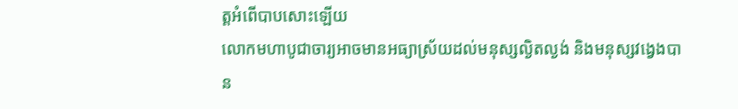ត្តអំពើបាបសោះឡើយ
លោកមហាបូជាចារ្យអាចមានអធ្យាស្រ័យដល់មនុស្សល្ងិតល្ងង់ និងមនុស្សវង្វេងបាន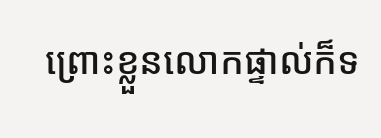ព្រោះខ្លួនលោកផ្ទាល់ក៏ទ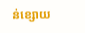ន់ខ្សោយ